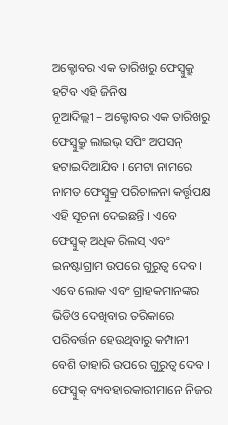ଅକ୍ଟୋବର ଏକ ତାରିଖରୁ ଫେସ୍ବୁକ୍ରୁ ହଟିବ ଏହି ଜିନିଷ
ନୂଆଦିଲ୍ଲୀ – ଅକ୍ଟୋବର ଏକ ତାରିଖରୁ ଫେସ୍ବୁକ୍ରୁ ଲାଇଭ୍ ସପିଂ ଅପସନ୍ ହଟାଇଦିଆଯିବ । ମେଟା ନାମରେ ନାମତ ଫେସ୍ବୁକ୍ର ପରିଚାଳନା କର୍ତ୍ତୃପକ୍ଷ ଏହି ସୂଚନା ଦେଇଛନ୍ତି । ଏବେ ଫେସ୍ବୁକ୍ ଅଧିକ ରିଲସ୍ ଏବଂ ଇନଷ୍ଟାଗ୍ରାମ ଉପରେ ଗୁରୁତ୍ୱ ଦେବ । ଏବେ ଲୋକ ଏବଂ ଗ୍ରାହକମାନଙ୍କର ଭିଡିଓ ଦେଖିବାର ତରିକାରେ ପରିବର୍ତ୍ତନ ହେଉଥିବାରୁ କମ୍ପାନୀ ବେଶି ତାହାରି ଉପରେ ଗୁରୁତ୍ୱ ଦେବ ।
ଫେସ୍ବୁକ୍ ବ୍ୟବହାରକାରୀମାନେ ନିଜର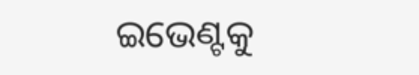ଇଭେଣ୍ଟକୁ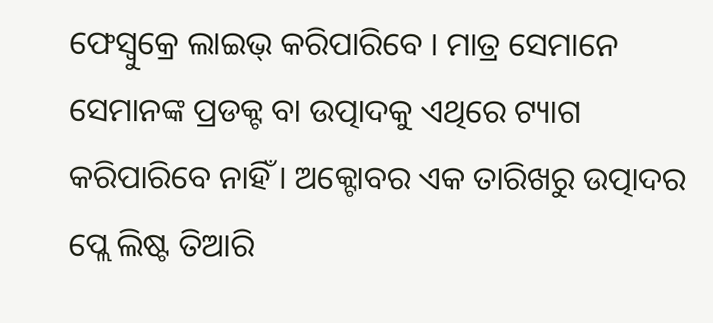ଫେସ୍ବୁକ୍ରେ ଲାଇଭ୍ କରିପାରିବେ । ମାତ୍ର ସେମାନେ ସେମାନଙ୍କ ପ୍ରଡକ୍ଟ ବା ଉତ୍ପାଦକୁ ଏଥିରେ ଟ୍ୟାଗ କରିପାରିବେ ନାହିଁ । ଅକ୍ଟୋବର ଏକ ତାରିଖରୁ ଉତ୍ପାଦର ପ୍ଲେ ଲିଷ୍ଟ ତିଆରି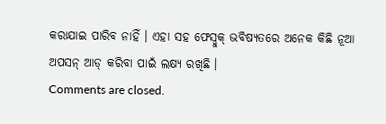କରାଯାଇ ପାରିବ ନାହିଁ । ଏହା ସହ ଫେସ୍ବୁକ୍ ଭବିଷ୍ୟତରେ ଅନେକ କିଛି ନୂଆ ଅପସନ୍ ଆଡ୍ କରିବା ପାଇଁ ଲକ୍ଷ୍ୟ ରଖିଛି ।
Comments are closed.